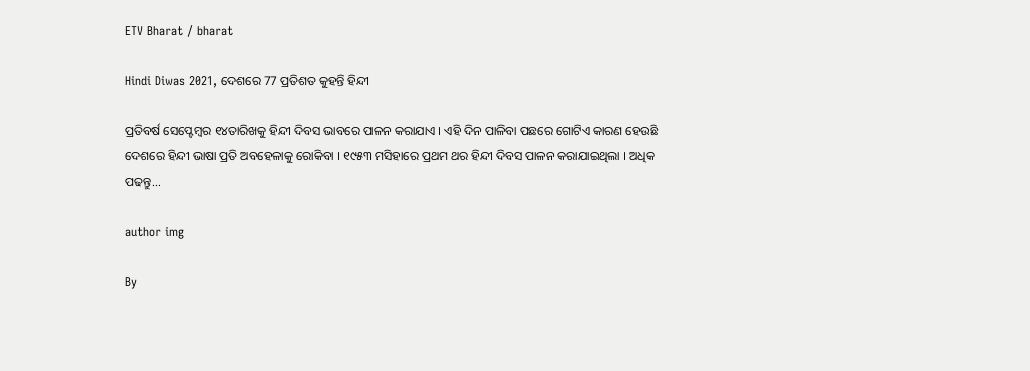ETV Bharat / bharat

Hindi Diwas 2021, ଦେଶରେ 77 ପ୍ରତିଶତ କୁହନ୍ତି ହିନ୍ଦୀ

ପ୍ରତିବର୍ଷ ସେପ୍ଟେମ୍ବର ୧୪ତାରିଖକୁ ହିନ୍ଦୀ ଦିବସ ଭାବରେ ପାଳନ କରାଯାଏ । ଏହି ଦିନ ପାଳିବା ପଛରେ ଗୋଟିଏ କାରଣ ହେଉଛି ଦେଶରେ ହିନ୍ଦୀ ଭାଷା ପ୍ରତି ଅବହେଳାକୁ ରୋକିବା । ୧୯୫୩ ମସିହାରେ ପ୍ରଥମ ଥର ହିନ୍ଦୀ ଦିବସ ପାଳନ କରାଯାଇଥିଲା । ଅଧିକ ପଢନ୍ତୁ...

author img

By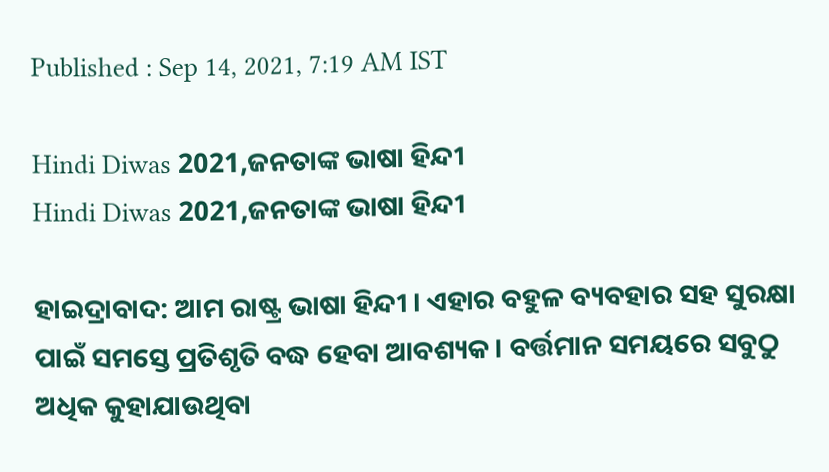Published : Sep 14, 2021, 7:19 AM IST

Hindi Diwas 2021,ଜନତାଙ୍କ ଭାଷା ହିନ୍ଦୀ
Hindi Diwas 2021,ଜନତାଙ୍କ ଭାଷା ହିନ୍ଦୀ

ହାଇଦ୍ରାବାଦ: ଆମ ରାଷ୍ଟ୍ର ଭାଷା ହିନ୍ଦୀ । ଏହାର ବହୁଳ ବ୍ୟବହାର ସହ ସୁରକ୍ଷା ପାଇଁ ସମସ୍ତେ ପ୍ରତିଶୃତି ବଦ୍ଧ ହେବା ଆବଶ୍ୟକ । ବର୍ତ୍ତମାନ ସମୟରେ ସବୁଠୁ ଅଧିକ କୁହାଯାଉଥିବା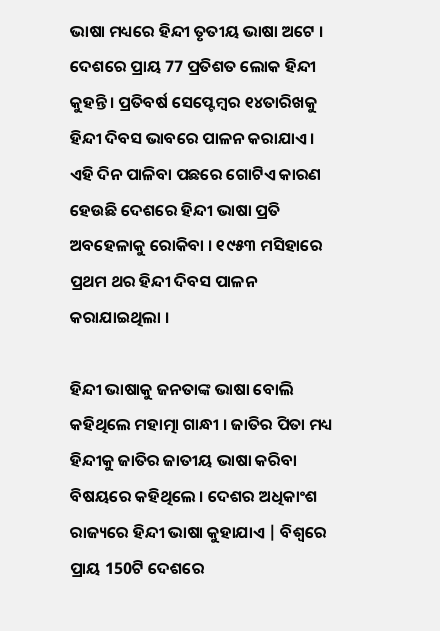ଭାଷା ମଧ୍ୟରେ ହିନ୍ଦୀ ତୃତୀୟ ଭାଷା ଅଟେ । ଦେଶରେ ପ୍ରାୟ 77 ପ୍ରତିଶତ ଲୋକ ହିନ୍ଦୀ କୁହନ୍ତି । ପ୍ରତିବର୍ଷ ସେପ୍ଟେମ୍ବର ୧୪ତାରିଖକୁ ହିନ୍ଦୀ ଦିବସ ଭାବରେ ପାଳନ କରାଯାଏ । ଏହି ଦିନ ପାଳିବା ପଛରେ ଗୋଟିଏ କାରଣ ହେଉଛି ଦେଶରେ ହିନ୍ଦୀ ଭାଷା ପ୍ରତି ଅବହେଳାକୁ ରୋକିବା । ୧୯୫୩ ମସିହାରେ ପ୍ରଥମ ଥର ହିନ୍ଦୀ ଦିବସ ପାଳନ କରାଯାଇଥିଲା ।

ହିନ୍ଦୀ ଭାଷାକୁ ଜନତାଙ୍କ ଭାଷା ବୋଲି କହିଥିଲେ ମହାତ୍ମା ଗାନ୍ଧୀ । ଜାତିର ପିତା ମଧ୍ୟ ହିନ୍ଦୀକୁ ଜାତିର ଜାତୀୟ ଭାଷା କରିବା ବିଷୟରେ କହିଥିଲେ । ଦେଶର ଅଧିକାଂଶ ରାଜ୍ୟରେ ହିନ୍ଦୀ ଭାଷା କୁହାଯାଏ | ବିଶ୍ବରେ ପ୍ରାୟ 150ଟି ଦେଶରେ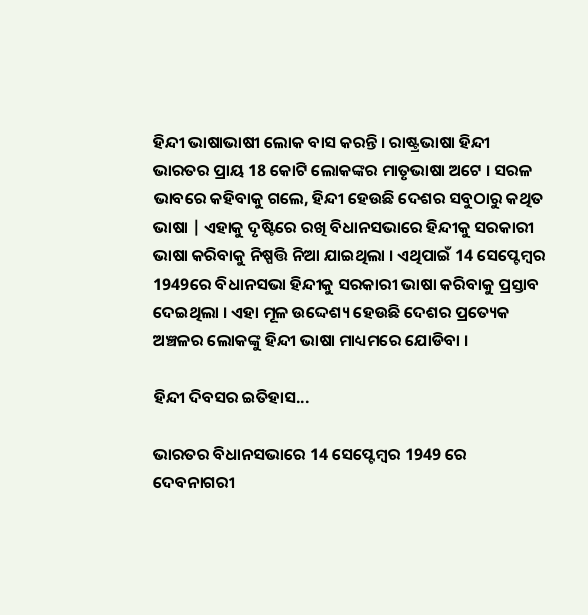ହିନ୍ଦୀ ଭାଷାଭାଷୀ ଲୋକ ବାସ କରନ୍ତି । ରାଷ୍ଟ୍ରଭାଷା ହିନ୍ଦୀ ଭାରତର ପ୍ରାୟ 18 କୋଟି ଲୋକଙ୍କର ମାତୃଭାଷା ଅଟେ । ସରଳ ଭାବରେ କହିବାକୁ ଗଲେ, ହିନ୍ଦୀ ହେଉଛି ଦେଶର ସବୁଠାରୁ କଥିତ ଭାଷା | ଏହାକୁ ଦୃଷ୍ଟିରେ ରଖି ବିଧାନସଭାରେ ହିନ୍ଦୀକୁ ସରକାରୀ ଭାଷା କରିବାକୁ ନିଷ୍ପତ୍ତି ନିଆ ଯାଇଥିଲା । ଏଥିପାଇଁ 14 ସେପ୍ଟେମ୍ବର 1949ରେ ବିଧାନସଭା ହିନ୍ଦୀକୁ ସରକାରୀ ଭାଷା କରିବାକୁ ପ୍ରସ୍ତାବ ଦେଇଥିଲା । ଏହା ମୂଳ ଉଦ୍ଦେଶ୍ୟ ହେଉଛି ଦେଶର ପ୍ରତ୍ୟେକ ଅଞ୍ଚଳର ଲୋକଙ୍କୁ ହିନ୍ଦୀ ଭାଷା ମାଧ୍ୟମରେ ଯୋଡିବା ।

ହିନ୍ଦୀ ଦିବସର ଇତିହାସ...

ଭାରତର ବିଧାନସଭାରେ 14 ସେପ୍ଟେମ୍ବର 1949 ରେ ଦେବନାଗରୀ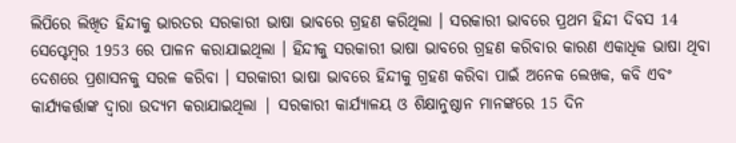ଲିପିରେ ଲିଖିତ ହିନ୍ଦୀକୁ ଭାରତର ସରକାରୀ ଭାଷା ଭାବରେ ଗ୍ରହଣ କରିଥିଲା । ସରକାରୀ ଭାବରେ ପ୍ରଥମ ହିନ୍ଦୀ ଦିବସ 14 ସେପ୍ଟେମ୍ବର 1953 ରେ ପାଳନ କରାଯାଇଥିଲା । ହିନ୍ଦୀକୁ ସରକାରୀ ଭାଷା ଭାବରେ ଗ୍ରହଣ କରିବାର କାରଣ ଏକାଧିକ ଭାଷା ଥିବା ଦେଶରେ ପ୍ରଶାସନକୁ ସରଳ କରିବା । ସରକାରୀ ଭାଷା ଭାବରେ ହିନ୍ଦୀକୁ ଗ୍ରହଣ କରିବା ପାଇଁ ଅନେକ ଲେଖକ, କବି ଏବଂ କାର୍ଯ୍ୟକର୍ତ୍ତାଙ୍କ ଦ୍ବାରା ଉଦ୍ୟମ କରାଯାଇଥିଲା | ସରକାରୀ କାର୍ଯ୍ୟାଳୟ ଓ ଶିକ୍ଷାନୁଷ୍ଠାନ ମାନଙ୍କରେ 15 ଦିନ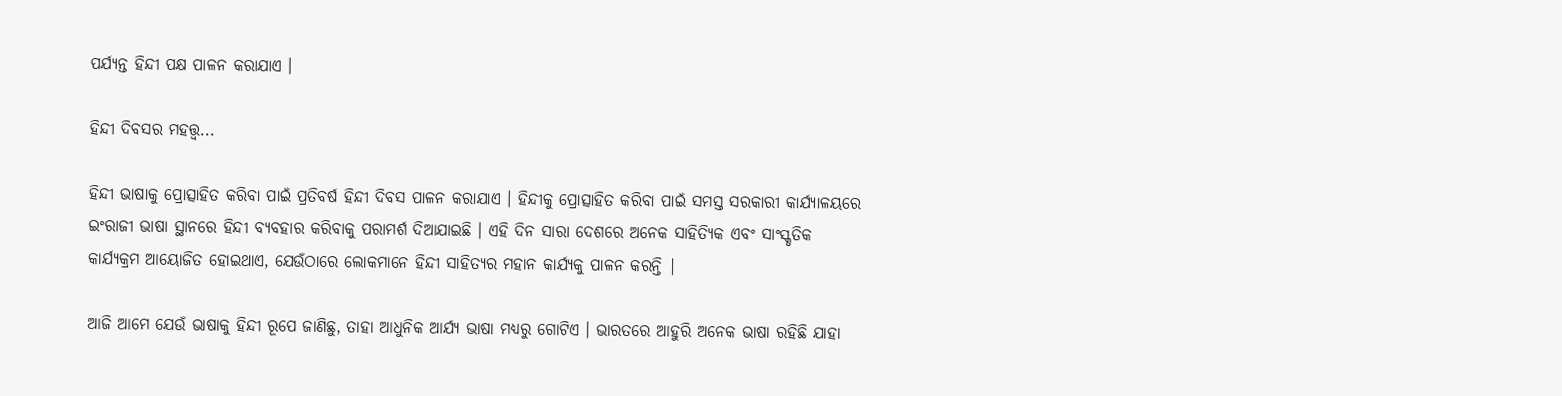ପର୍ଯ୍ୟନ୍ତ ହିନ୍ଦୀ ପକ୍ଷ ପାଳନ କରାଯାଏ ।

ହିନ୍ଦୀ ଦିବସର ମହତ୍ତ୍ବ...

ହିନ୍ଦୀ ଭାଷାକୁ ପ୍ରୋତ୍ସାହିତ କରିବା ପାଇଁ ପ୍ରତିବର୍ଷ ହିନ୍ଦୀ ଦିବସ ପାଳନ କରାଯାଏ । ହିନ୍ଦୀକୁ ପ୍ରୋତ୍ସାହିତ କରିବା ପାଇଁ ସମସ୍ତ ସରକାରୀ କାର୍ଯ୍ୟାଳୟରେ ଇଂରାଜୀ ଭାଷା ସ୍ଥାନରେ ହିନ୍ଦୀ ବ୍ୟବହାର କରିବାକୁ ପରାମର୍ଶ ଦିଆଯାଇଛି । ଏହି ଦିନ ସାରା ଦେଶରେ ଅନେକ ସାହିତ୍ୟିକ ଏବଂ ସାଂସ୍କୃତିକ କାର୍ଯ୍ୟକ୍ରମ ଆୟୋଜିତ ହୋଇଥାଏ, ଯେଉଁଠାରେ ଲୋକମାନେ ହିନ୍ଦୀ ସାହିତ୍ୟର ମହାନ କାର୍ଯ୍ୟକୁ ପାଳନ କରନ୍ତି |

ଆଜି ଆମେ ଯେଉଁ ଭାଷାକୁ ହିନ୍ଦୀ ରୂପେ ଜାଣିଛୁ, ତାହା ଆଧୁନିକ ଆର୍ଯ୍ୟ ଭାଷା ମଧ୍ୟରୁ ଗୋଟିଏ । ଭାରତରେ ଆହୁରି ଅନେକ ଭାଷା ରହିଛି ଯାହା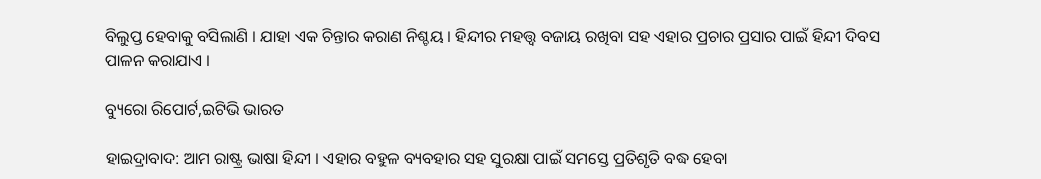ବିଲୁପ୍ତ ହେବାକୁ ବସିଲାଣି । ଯାହା ଏକ ଚିନ୍ତାର କରାଣ ନିଶ୍ଚୟ । ହିନ୍ଦୀର ମହତ୍ତ୍ବ ବଜାୟ ରଖିବା ସହ ଏହାର ପ୍ରଚାର ପ୍ରସାର ପାଇଁ ହିନ୍ଦୀ ଦିବସ ପାଳନ କରାଯାଏ ।

ବ୍ୟୁରୋ ରିପୋର୍ଟ,ଇଟିଭି ଭାରତ

ହାଇଦ୍ରାବାଦ: ଆମ ରାଷ୍ଟ୍ର ଭାଷା ହିନ୍ଦୀ । ଏହାର ବହୁଳ ବ୍ୟବହାର ସହ ସୁରକ୍ଷା ପାଇଁ ସମସ୍ତେ ପ୍ରତିଶୃତି ବଦ୍ଧ ହେବା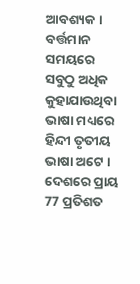ଆବଶ୍ୟକ । ବର୍ତ୍ତମାନ ସମୟରେ ସବୁଠୁ ଅଧିକ କୁହାଯାଉଥିବା ଭାଷା ମଧ୍ୟରେ ହିନ୍ଦୀ ତୃତୀୟ ଭାଷା ଅଟେ । ଦେଶରେ ପ୍ରାୟ 77 ପ୍ରତିଶତ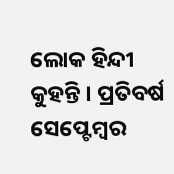ଲୋକ ହିନ୍ଦୀ କୁହନ୍ତି । ପ୍ରତିବର୍ଷ ସେପ୍ଟେମ୍ବର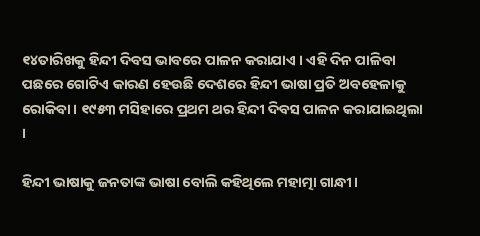୧୪ତାରିଖକୁ ହିନ୍ଦୀ ଦିବସ ଭାବରେ ପାଳନ କରାଯାଏ । ଏହି ଦିନ ପାଳିବା ପଛରେ ଗୋଟିଏ କାରଣ ହେଉଛି ଦେଶରେ ହିନ୍ଦୀ ଭାଷା ପ୍ରତି ଅବହେଳାକୁ ରୋକିବା । ୧୯୫୩ ମସିହାରେ ପ୍ରଥମ ଥର ହିନ୍ଦୀ ଦିବସ ପାଳନ କରାଯାଇଥିଲା ।

ହିନ୍ଦୀ ଭାଷାକୁ ଜନତାଙ୍କ ଭାଷା ବୋଲି କହିଥିଲେ ମହାତ୍ମା ଗାନ୍ଧୀ ।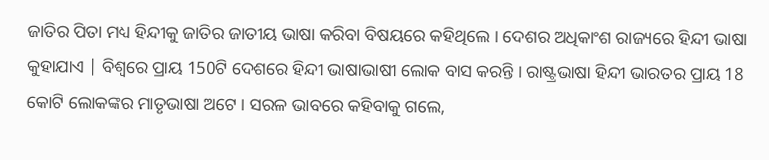ଜାତିର ପିତା ମଧ୍ୟ ହିନ୍ଦୀକୁ ଜାତିର ଜାତୀୟ ଭାଷା କରିବା ବିଷୟରେ କହିଥିଲେ । ଦେଶର ଅଧିକାଂଶ ରାଜ୍ୟରେ ହିନ୍ଦୀ ଭାଷା କୁହାଯାଏ | ବିଶ୍ବରେ ପ୍ରାୟ 150ଟି ଦେଶରେ ହିନ୍ଦୀ ଭାଷାଭାଷୀ ଲୋକ ବାସ କରନ୍ତି । ରାଷ୍ଟ୍ରଭାଷା ହିନ୍ଦୀ ଭାରତର ପ୍ରାୟ 18 କୋଟି ଲୋକଙ୍କର ମାତୃଭାଷା ଅଟେ । ସରଳ ଭାବରେ କହିବାକୁ ଗଲେ,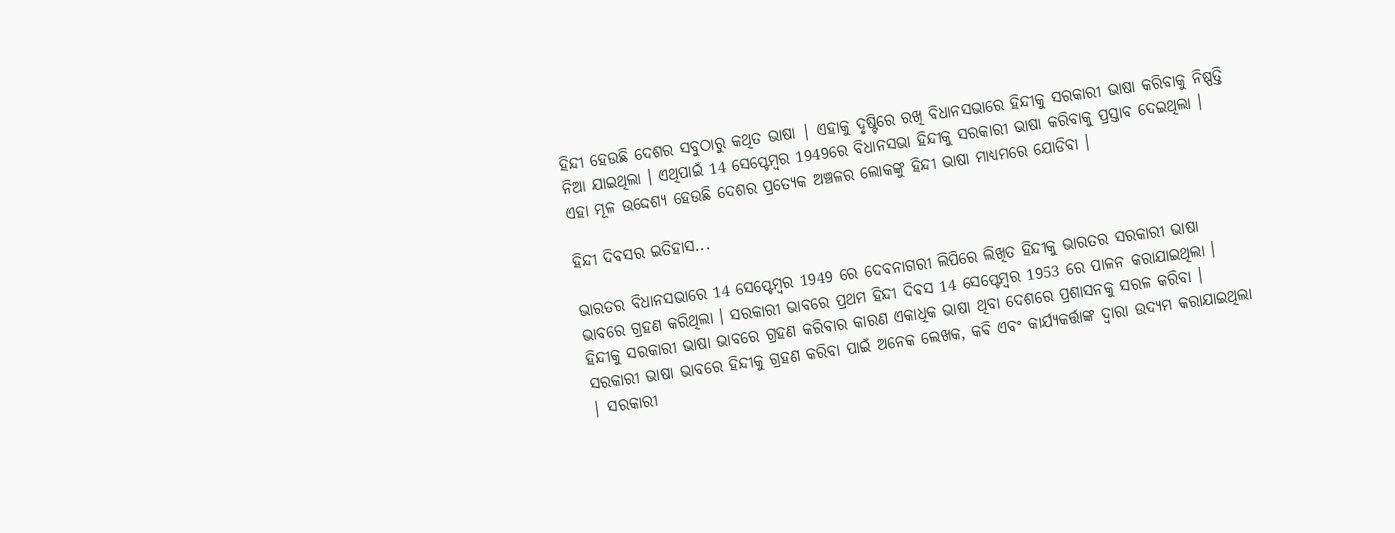ହିନ୍ଦୀ ହେଉଛି ଦେଶର ସବୁଠାରୁ କଥିତ ଭାଷା | ଏହାକୁ ଦୃଷ୍ଟିରେ ରଖି ବିଧାନସଭାରେ ହିନ୍ଦୀକୁ ସରକାରୀ ଭାଷା କରିବାକୁ ନିଷ୍ପତ୍ତି ନିଆ ଯାଇଥିଲା । ଏଥିପାଇଁ 14 ସେପ୍ଟେମ୍ବର 1949ରେ ବିଧାନସଭା ହିନ୍ଦୀକୁ ସରକାରୀ ଭାଷା କରିବାକୁ ପ୍ରସ୍ତାବ ଦେଇଥିଲା । ଏହା ମୂଳ ଉଦ୍ଦେଶ୍ୟ ହେଉଛି ଦେଶର ପ୍ରତ୍ୟେକ ଅଞ୍ଚଳର ଲୋକଙ୍କୁ ହିନ୍ଦୀ ଭାଷା ମାଧ୍ୟମରେ ଯୋଡିବା ।

ହିନ୍ଦୀ ଦିବସର ଇତିହାସ...

ଭାରତର ବିଧାନସଭାରେ 14 ସେପ୍ଟେମ୍ବର 1949 ରେ ଦେବନାଗରୀ ଲିପିରେ ଲିଖିତ ହିନ୍ଦୀକୁ ଭାରତର ସରକାରୀ ଭାଷା ଭାବରେ ଗ୍ରହଣ କରିଥିଲା । ସରକାରୀ ଭାବରେ ପ୍ରଥମ ହିନ୍ଦୀ ଦିବସ 14 ସେପ୍ଟେମ୍ବର 1953 ରେ ପାଳନ କରାଯାଇଥିଲା । ହିନ୍ଦୀକୁ ସରକାରୀ ଭାଷା ଭାବରେ ଗ୍ରହଣ କରିବାର କାରଣ ଏକାଧିକ ଭାଷା ଥିବା ଦେଶରେ ପ୍ରଶାସନକୁ ସରଳ କରିବା । ସରକାରୀ ଭାଷା ଭାବରେ ହିନ୍ଦୀକୁ ଗ୍ରହଣ କରିବା ପାଇଁ ଅନେକ ଲେଖକ, କବି ଏବଂ କାର୍ଯ୍ୟକର୍ତ୍ତାଙ୍କ ଦ୍ବାରା ଉଦ୍ୟମ କରାଯାଇଥିଲା | ସରକାରୀ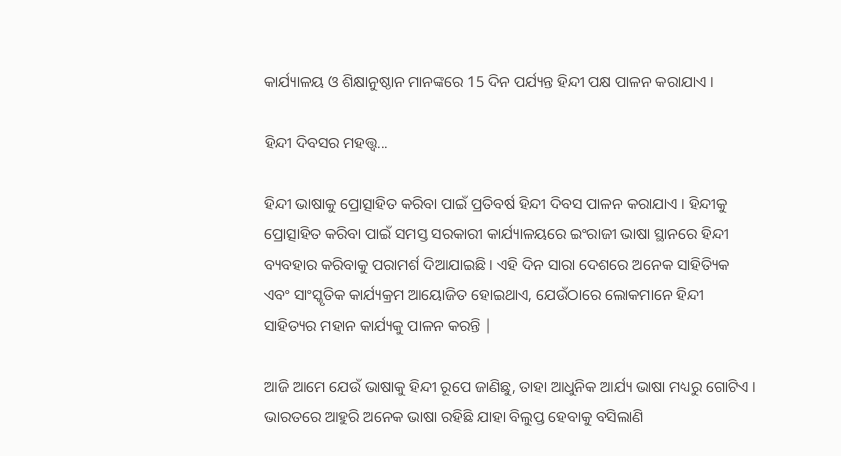କାର୍ଯ୍ୟାଳୟ ଓ ଶିକ୍ଷାନୁଷ୍ଠାନ ମାନଙ୍କରେ 15 ଦିନ ପର୍ଯ୍ୟନ୍ତ ହିନ୍ଦୀ ପକ୍ଷ ପାଳନ କରାଯାଏ ।

ହିନ୍ଦୀ ଦିବସର ମହତ୍ତ୍ବ...

ହିନ୍ଦୀ ଭାଷାକୁ ପ୍ରୋତ୍ସାହିତ କରିବା ପାଇଁ ପ୍ରତିବର୍ଷ ହିନ୍ଦୀ ଦିବସ ପାଳନ କରାଯାଏ । ହିନ୍ଦୀକୁ ପ୍ରୋତ୍ସାହିତ କରିବା ପାଇଁ ସମସ୍ତ ସରକାରୀ କାର୍ଯ୍ୟାଳୟରେ ଇଂରାଜୀ ଭାଷା ସ୍ଥାନରେ ହିନ୍ଦୀ ବ୍ୟବହାର କରିବାକୁ ପରାମର୍ଶ ଦିଆଯାଇଛି । ଏହି ଦିନ ସାରା ଦେଶରେ ଅନେକ ସାହିତ୍ୟିକ ଏବଂ ସାଂସ୍କୃତିକ କାର୍ଯ୍ୟକ୍ରମ ଆୟୋଜିତ ହୋଇଥାଏ, ଯେଉଁଠାରେ ଲୋକମାନେ ହିନ୍ଦୀ ସାହିତ୍ୟର ମହାନ କାର୍ଯ୍ୟକୁ ପାଳନ କରନ୍ତି |

ଆଜି ଆମେ ଯେଉଁ ଭାଷାକୁ ହିନ୍ଦୀ ରୂପେ ଜାଣିଛୁ, ତାହା ଆଧୁନିକ ଆର୍ଯ୍ୟ ଭାଷା ମଧ୍ୟରୁ ଗୋଟିଏ । ଭାରତରେ ଆହୁରି ଅନେକ ଭାଷା ରହିଛି ଯାହା ବିଲୁପ୍ତ ହେବାକୁ ବସିଲାଣି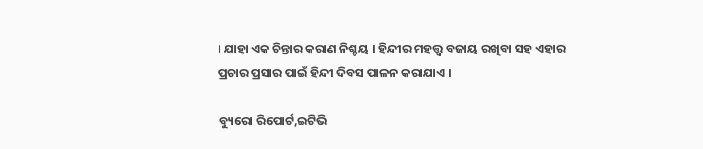। ଯାହା ଏକ ଚିନ୍ତାର କରାଣ ନିଶ୍ଚୟ । ହିନ୍ଦୀର ମହତ୍ତ୍ବ ବଜାୟ ରଖିବା ସହ ଏହାର ପ୍ରଚାର ପ୍ରସାର ପାଇଁ ହିନ୍ଦୀ ଦିବସ ପାଳନ କରାଯାଏ ।

ବ୍ୟୁରୋ ରିପୋର୍ଟ,ଇଟିଭି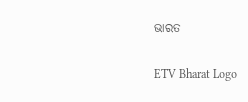ଭାରତ

ETV Bharat Logo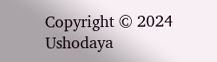Copyright © 2024 Ushodaya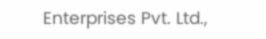Enterprises Pvt. Ltd.,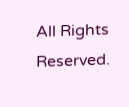All Rights Reserved.